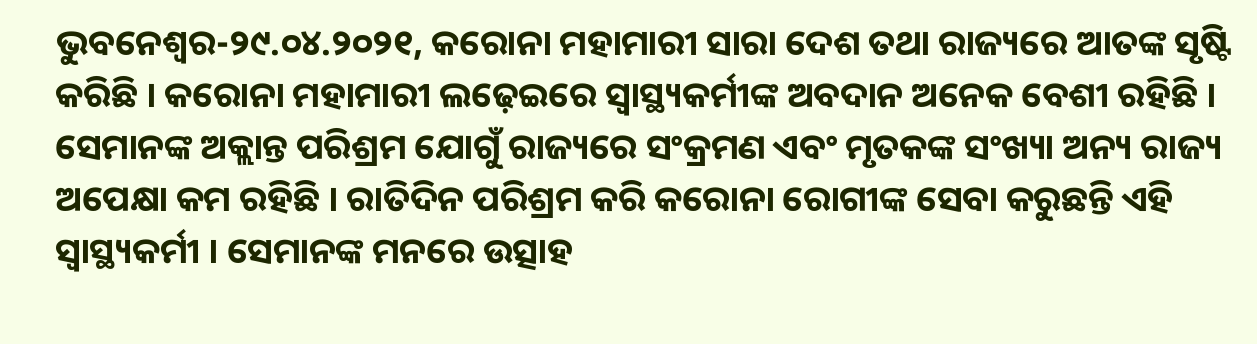ଭୁବନେଶ୍ୱର-୨୯.୦୪.୨୦୨୧, କରୋନା ମହାମାରୀ ସାରା ଦେଶ ତଥା ରାଜ୍ୟରେ ଆତଙ୍କ ସୃଷ୍ଟି କରିଛି । କରୋନା ମହାମାରୀ ଲଢ଼େଇରେ ସ୍ୱାସ୍ଥ୍ୟକର୍ମୀଙ୍କ ଅବଦାନ ଅନେକ ବେଶୀ ରହିଛି । ସେମାନଙ୍କ ଅକ୍ଲାନ୍ତ ପରିଶ୍ରମ ଯୋଗୁଁ ରାଜ୍ୟରେ ସଂକ୍ରମଣ ଏବଂ ମୃତକଙ୍କ ସଂଖ୍ୟା ଅନ୍ୟ ରାଜ୍ୟ ଅପେକ୍ଷା କମ ରହିଛି । ରାତିଦିନ ପରିଶ୍ରମ କରି କରୋନା ରୋଗୀଙ୍କ ସେବା କରୁଛନ୍ତି ଏହି ସ୍ୱାସ୍ଥ୍ୟକର୍ମୀ । ସେମାନଙ୍କ ମନରେ ଉତ୍ସାହ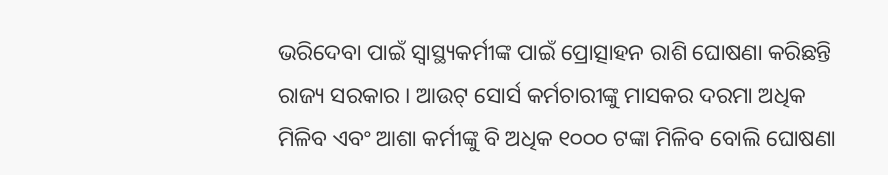ଭରିଦେବା ପାଇଁ ସ୍ୱାସ୍ଥ୍ୟକର୍ମୀଙ୍କ ପାଇଁ ପ୍ରୋତ୍ସାହନ ରାଶି ଘୋଷଣା କରିଛନ୍ତି ରାଜ୍ୟ ସରକାର । ଆଉଟ୍ ସୋର୍ସ କର୍ମଚାରୀଙ୍କୁ ମାସକର ଦରମା ଅଧିକ ମିଳିବ ଏବଂ ଆଶା କର୍ମୀଙ୍କୁ ବି ଅଧିକ ୧୦୦୦ ଟଙ୍କା ମିଳିବ ବୋଲି ଘୋଷଣା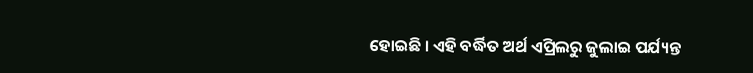ହୋଇଛି । ଏହି ବର୍ଦ୍ଧିତ ଅର୍ଥ ଏପ୍ରିଲରୁ ଜୁଲାଇ ପର୍ଯ୍ୟନ୍ତ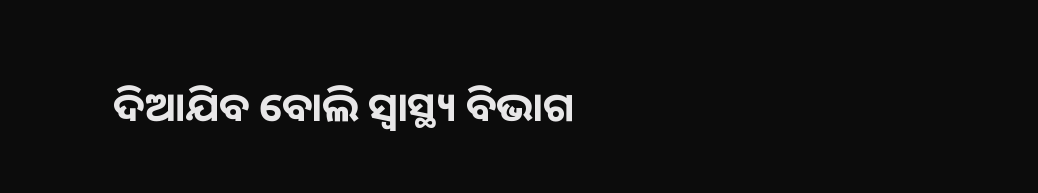ଦିଆଯିବ ବୋଲି ସ୍ବାସ୍ଥ୍ୟ ବିଭାଗ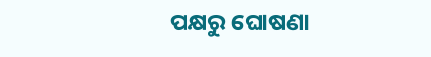ପକ୍ଷରୁ ଘୋଷଣା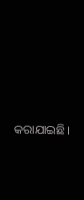କରାଯାଇଛି।